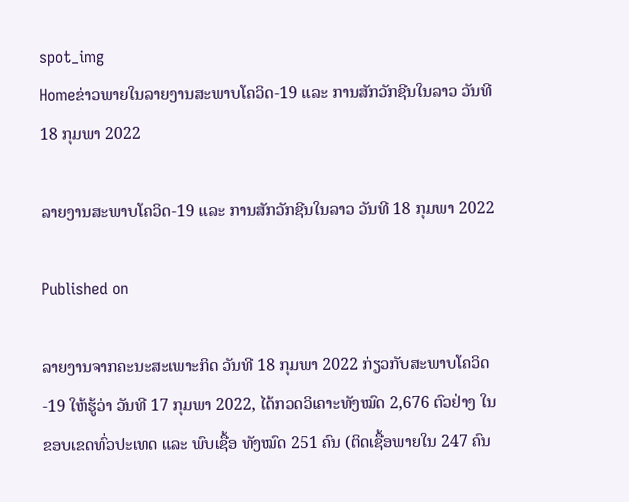spot_img
Homeຂ່າວພາຍໃນລາຍງານສະພາບໂຄວິດ-19 ແລະ ການສັກວັກຊີນໃນລາວ ວັນທີ 18 ກຸມພາ 2022

ລາຍງານສະພາບໂຄວິດ-19 ແລະ ການສັກວັກຊີນໃນລາວ ວັນທີ 18 ກຸມພາ 2022

Published on

ລາຍງານຈາກຄະນະສະເພາະກິດ ວັນທີ 18 ກຸມພາ 2022 ກ່ຽວກັບສະພາບໂຄວິດ-19 ໃຫ້ຮູ້ວ່າ ວັນທີ 17 ກຸມພາ 2022, ໄດ້ກວດວິເຄາະທັງໝົດ 2,676 ຕົວຢ່າງ ໃນຂອບເຂດທົ່ວປະເທດ ແລະ ພົບເຊື້ອ ທັງໝົດ 251 ຄົນ (ຕິດເຊື້ອພາຍໃນ 247 ຄົນ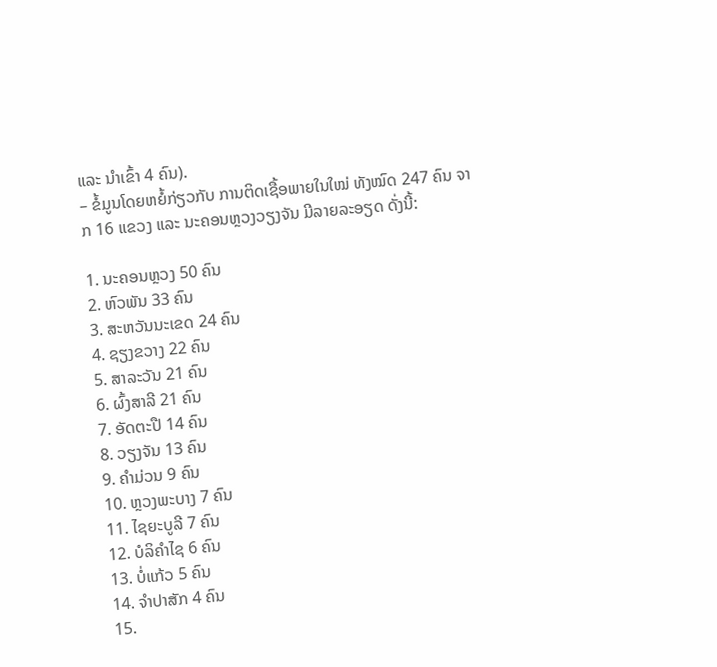ແລະ ນໍາເຂົ້າ 4 ຄົນ).
– ຂໍ້ມູນໂດຍຫຍໍ້ກ່ຽວກັບ ການຕິດເຊື້ອພາຍໃນໃໝ່ ທັງໝົດ 247 ຄົນ ຈາກ 16 ແຂວງ ແລະ ນະຄອນຫຼວງວຽງຈັນ ມີລາຍລະອຽດ ດັ່ງນີ້:

1. ນະຄອນຫຼວງ 50 ຄົນ
2. ຫົວພັນ 33 ຄົນ
3. ສະຫວັນນະເຂດ 24 ຄົນ
4. ຊຽງຂວາງ 22 ຄົນ
5. ສາລະວັນ 21 ຄົນ
6. ຜົ້ງສາລີ 21 ຄົນ
7. ອັດຕະປື 14 ຄົນ
8. ວຽງຈັນ 13 ຄົນ
9. ຄຳມ່ວນ 9 ຄົນ
10. ຫຼວງພະບາງ 7 ຄົນ
11. ໄຊຍະບູລີ 7 ຄົນ
12. ບໍລິຄຳໄຊ 6 ຄົນ
13. ບໍ່ແກ້ວ 5 ຄົນ
14. ຈຳປາສັກ 4 ຄົນ
15.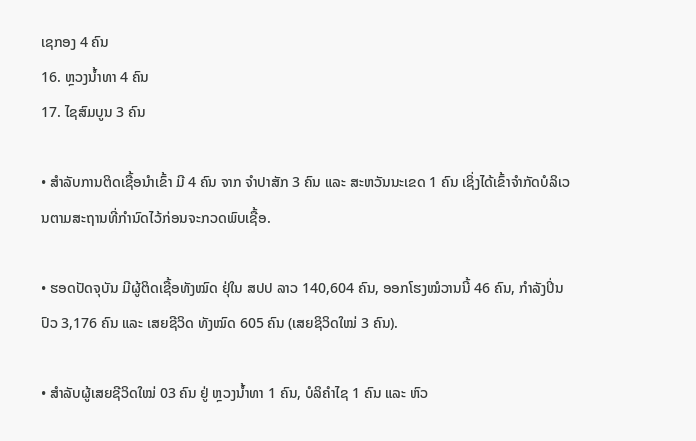ເຊກອງ 4 ຄົນ
16. ຫຼວງນ້ຳທາ 4 ຄົນ
17. ໄຊສົມບູນ 3 ຄົນ

• ສໍາລັບການຕິດເຊື້ອນໍາເຂົ້າ ມີ 4 ຄົນ ຈາກ ຈຳປາສັກ 3 ຄົນ ແລະ ສະຫວັນນະເຂດ 1 ຄົນ ເຊິ່ງໄດ້ເຂົ້າຈຳກັດບໍລິເວນຕາມສະຖານທີ່ກຳນົດໄວ້ກ່ອນຈະກວດພົບເຊື້ອ.

• ຮອດປັດຈຸບັນ ມີຜູ້ຕິດເຊື້ອທັງໝົດ ຢຸ່ໃນ ສປປ ລາວ 140,604 ຄົນ, ອອກໂຮງໝໍວານນີ້ 46 ຄົນ, ກຳລັງປິ່ນປົວ 3,176 ຄົນ ແລະ ເສຍຊີວິດ ທັງໝົດ 605 ຄົນ (ເສຍຊິວິດໃໝ່ 3 ຄົນ).

• ສຳລັບຜູ້ເສຍຊີວິດໃໝ່ 03 ຄົນ ຢູ່ ຫຼວງນ້ຳທາ 1 ຄົນ, ບໍລິຄຳໄຊ 1 ຄົນ ແລະ ຫົວ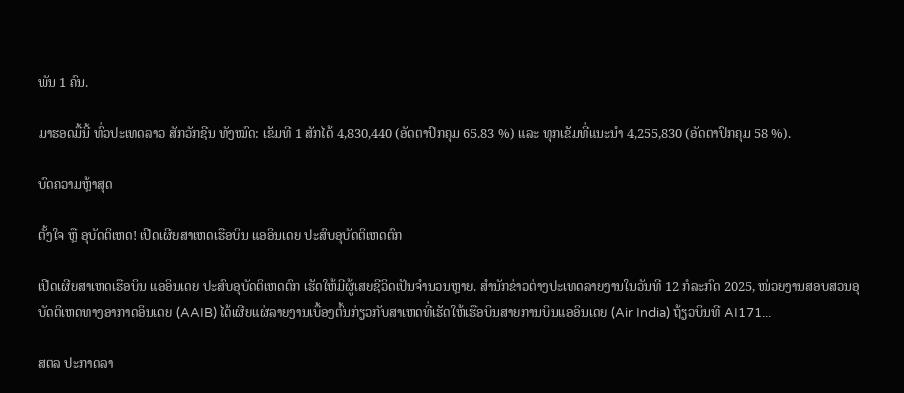ພັນ 1 ຄົນ.

ມາຮອດມື້ນີ້ ທົ່ວປະເທດລາວ ສັກວັກຊີນ ທັງໝົດ: ເຂັມທີ 1 ສັກໄດ້ 4,830,440 (ອັດຕາປົກຄຸມ 65.83 %) ແລະ ທຸກເຂັມທີ່ແນະນໍາ 4,255,830 (ອັດຕາປົກຄຸມ 58 %).

ບົດຄວາມຫຼ້າສຸດ

ຕັ້ງໃຈ ຫຼື ອຸບັດຕິເຫດ! ເປີດເຜີຍສາເຫດເຮືອບິນ ແອອິນເດຍ ປະສົບອຸບັດຕິເຫດຕົກ

ເປີດເຜີຍສາເຫດເຮືອບິນ ແອອິນເດຍ ປະສົບອຸບັດຕິເຫດຕົກ ເຮັດໃຫ້ມີຜູ້ເສຍຊີວິດເປັນຈຳນວນຫຼາຍ. ສຳນັກຂ່າວຕ່າງປະເທດລາຍງານໃນວັນທີ 12 ກໍລະກົດ 2025, ໜ່ວຍງານສອບສວນອຸບັດຕິເຫດທາງອາກາດອິນເດຍ (AAIB) ໄດ້ເຜີຍແຜ່ລາຍງານເບື້ອງຕົ້ນກ່ຽວກັບສາເຫດທີ່ເຮັດໃຫ້ເຮືອບິນສາຍການບິນແອອິນເດຍ (Air India) ຖ້ຽວບິນທີ AI171...

ສຕລ ປະກາດລາ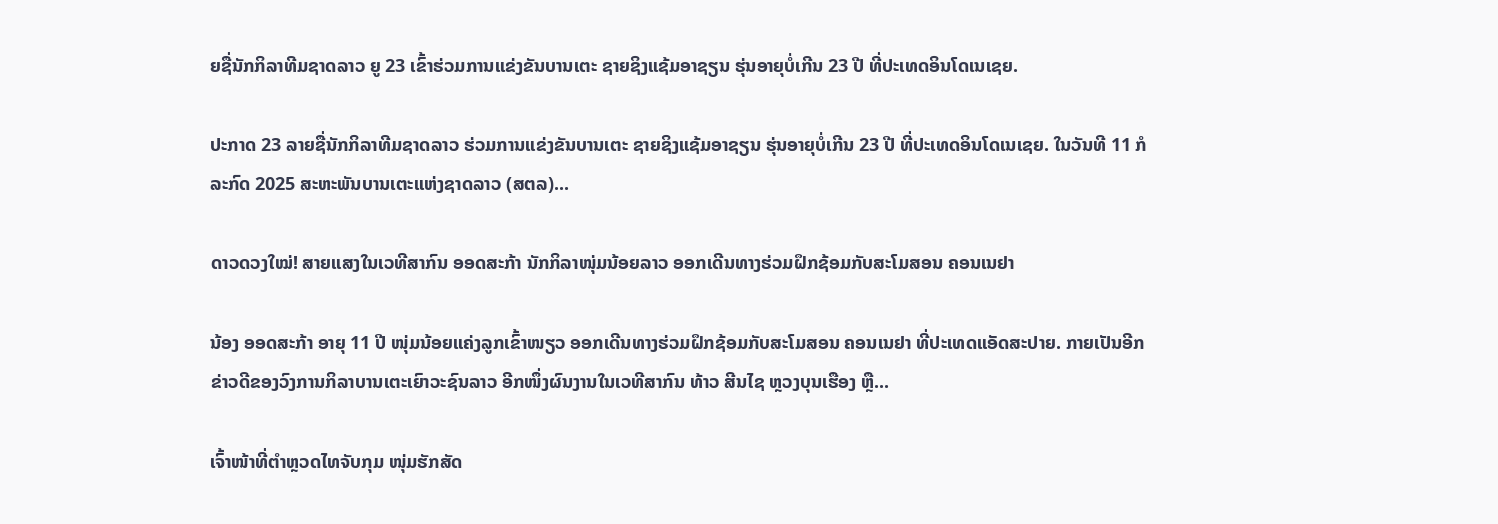ຍຊື່ນັກກິລາທີມຊາດລາວ ຍູ 23 ເຂົ້າຮ່ວມການແຂ່ງຂັນບານເຕະ ຊາຍຊິງແຊ້ມອາຊຽນ ຮຸ່ນອາຍຸບໍ່ເກີນ 23 ປີ ທີ່ປະເທດອິນໂດເນເຊຍ.

ປະກາດ 23 ລາຍຊື່ນັກກິລາທີມຊາດລາວ ຮ່ວມການແຂ່ງຂັນບານເຕະ ຊາຍຊິງແຊ້ມອາຊຽນ ຮຸ່ນອາຍຸບໍ່ເກີນ 23 ປີ ທີ່ປະເທດອິນໂດເນເຊຍ. ໃນວັນທີ 11 ກໍລະກົດ 2025 ສະຫະພັນບານເຕະແຫ່ງຊາດລາວ (ສຕລ)...

ດາວດວງໃໝ່! ສາຍແສງໃນເວທີສາກົນ ອອດສະກ້າ ນັກກິລາໜຸ່ມນ້ອຍລາວ ອອກເດີນທາງຮ່ວມຝຶກຊ້ອມກັບສະໂມສອນ ຄອນເນຢາ

ນ້ອງ ອອດສະກ້າ ອາຍຸ 11 ປີ ໜຸ່ມນ້ອຍແຄ່ງລູກເຂົ້າໜຽວ ອອກເດີນທາງຮ່ວມຝຶກຊ້ອມກັບສະໂມສອນ ຄອນເນຢາ ທີ່ປະເທດແອັດສະປາຍ. ກາຍເປັນອີກຂ່າວດີຂອງວົງການກິລາບານເຕະເຍົາວະຊົນລາວ ອີກໜຶ່ງຜົນງານໃນເວທີສາກົນ ທ້າວ ສີນໄຊ ຫຼວງບຸນເຮືອງ ຫຼື...

ເຈົ້າໜ້າທີ່ຕຳຫຼວດໄທຈັບກຸມ ໜຸ່ມຮັກສັດ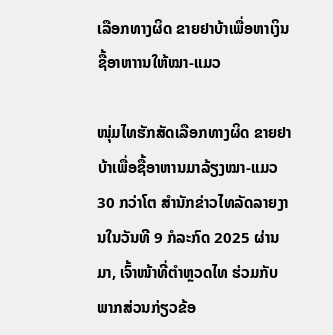ເລືອກທາງຜິດ ຂາຍຢາບ້າເພື່ອຫາເງິນຊື້ອາຫາານໃຫ້ໝາ-ແມວ

ໜຸ່ມໄທຮັກສັດເລືອກທາງຜິດ ຂາຍຢາບ້າເພື່ອຊື້ອາຫານມາລ້ຽງໝາ-ແມວ 30 ກວ່າໂຕ ສຳນັກຂ່າວໄທລັດລາຍງານໃນວັນທີ 9 ກໍລະກົດ 2025 ຜ່ານມາ, ເຈົ້າໜ້າທີ່ຕຳຫຼວດໄທ ຮ່ວມກັບພາກສ່ວນກ່ຽວຂ້ອ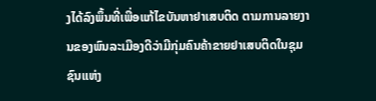ງໄດ້ລົງພຶ້ນທີ່ເພື່ອແກ້ໄຂບັນຫາຢາເສບຕິດ ຕາມການລາຍງານຂອງພົນລະເມືອງດີວ່າມີກຸ່ມຄົນຄ້າຂາຍຢາເສບຕິດໃນຊຸມຊົນແຫ່ງ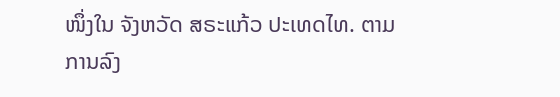ໜຶ່ງໃນ ຈັງຫວັດ ສຣະແກ້ວ ປະເທດໄທ. ຕາມການລົງ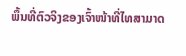ພຶ້ນທີ່ຕົວຈິງຂອງເຈົ້າໜ້າທີ່ໄທສາມາດ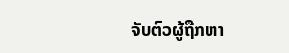ຈັບຕົວຜູ້ຖືກຫາ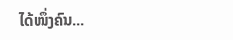ໄດ້ໜຶ່ງຄົນ...